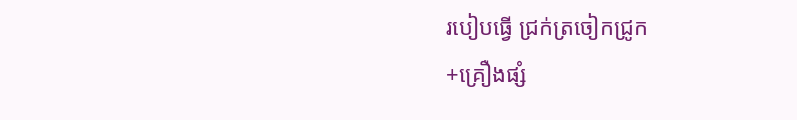របៀបធ្វើ ជ្រក់ត្រចៀកជ្រូក
+គ្រឿងផ្សំ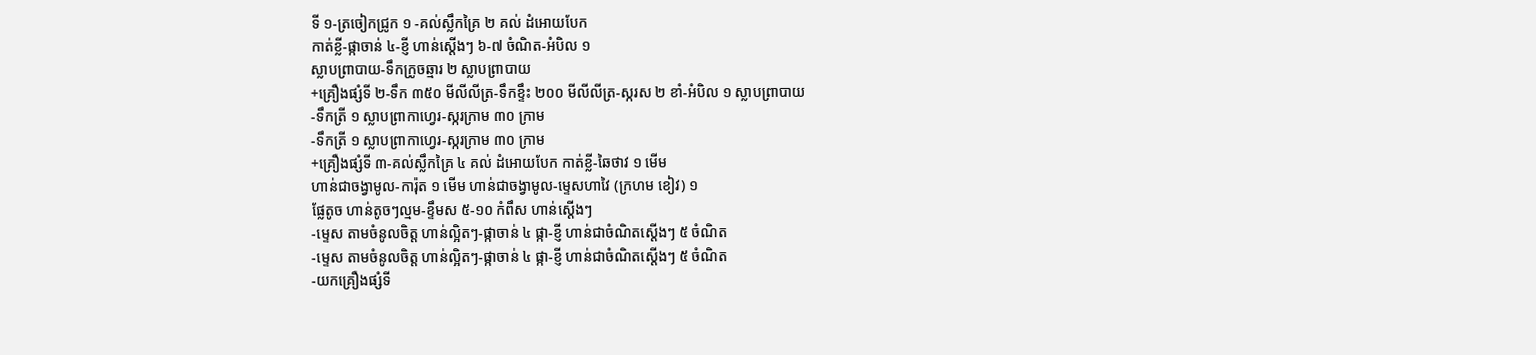ទី ១-ត្រចៀកជ្រូក ១ -គល់ស្លឹកគ្រៃ ២ គល់ ដំអោយបែក
កាត់ខ្លី-ផ្កាចាន់ ៤-ខ្ញី ហាន់ស្តើងៗ ៦-៧ ចំណិត-អំបិល ១
ស្លាបព្រាបាយ-ទឹកក្រូចឆ្មារ ២ ស្លាបព្រាបាយ
+គ្រឿងផ្សំទី ២-ទឹក ៣៥០ មីលីលីត្រ-ទឹកខ្ទឹះ ២០០ មីលីលីត្រ-ស្ករស ២ ខាំ-អំបិល ១ ស្លាបព្រាបាយ
-ទឹកត្រី ១ ស្លាបព្រាកាហ្វេរ-ស្ករក្រាម ៣០ ក្រាម
-ទឹកត្រី ១ ស្លាបព្រាកាហ្វេរ-ស្ករក្រាម ៣០ ក្រាម
+គ្រឿងផ្សំទី ៣-គល់ស្លឹកគ្រៃ ៤ គល់ ដំអោយបែក កាត់ខ្លី-ឆៃថាវ ១ មើម
ហាន់ជាចង្វាមូល-ការ៉ុត ១ មើម ហាន់ជាចង្វាមូល-ម្ទេសហាវៃ (ក្រហម ខៀវ) ១
ផ្លែតូច ហាន់តូចៗល្មម-ខ្ទឹមស ៥-១០ កំពឹស ហាន់ស្តើងៗ
-ម្ទេស តាមចំនូលចិត្ត ហាន់ល្អិតៗ-ផ្កាចាន់ ៤ ផ្កា-ខ្ញី ហាន់ជាចំណិតស្តើងៗ ៥ ចំណិត
-ម្ទេស តាមចំនូលចិត្ត ហាន់ល្អិតៗ-ផ្កាចាន់ ៤ ផ្កា-ខ្ញី ហាន់ជាចំណិតស្តើងៗ ៥ ចំណិត
-យកគ្រឿងផ្សំទី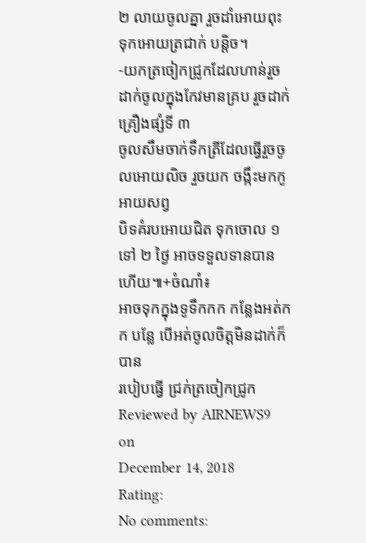២ លាយចូលគ្នា រួចដាំអោយពុះ ទុកអោយត្រជាក់ បន្តិច។
-យកត្រចៀកជ្រូកដែលហាន់រួចដាក់ចូលក្នុងកែវមានគ្រប រួចដាក់ គ្រឿងផ្សំទី ៣
ចូលសឹមចាក់ទឹកត្រីដែលធ្វើរួចចូលអោយលិច រួចយក ចង្កឹះមកកូអាយសព្វ
បិទគំរបអោយជិត ទុកចោល ១ ទៅ ២ ថ្ងៃ អាចទទួលទានបានហើយ៕+ចំណាំ៖
អាចទុកក្នុងទូទឹកកក កន្លែងអត់កក បន្លែ បើអត់ចូលចិត្តមិនដាក់ក៏បាន
របៀបធ្វើ ជ្រក់ត្រចៀកជ្រូក
Reviewed by AIRNEWS9
on
December 14, 2018
Rating:
No comments: